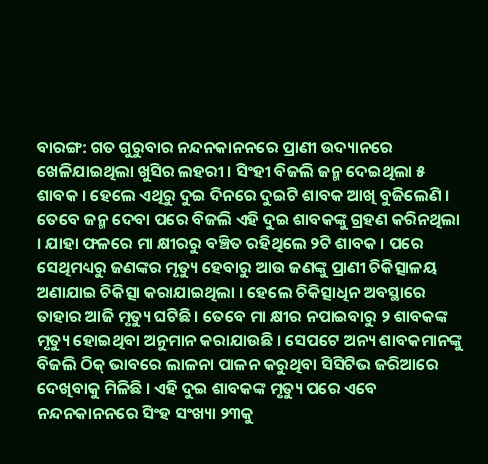ବାରଙ୍ଗ: ଗତ ଗୁରୁବାର ନନ୍ଦନକାନନରେ ପ୍ରାଣୀ ଉଦ୍ୟାନରେ ଖେଳିଯାଇଥିଲା ଖୁସିର ଲହରୀ । ସିଂହୀ ବିଜଲି ଜନ୍ମ ଦେଇଥିଲା ୫ ଶାବକ । ହେଲେ ଏଥିରୁ ଦୁଇ ଦିନରେ ଦୁଇଟି ଶାବକ ଆଖି ବୁଜିଲେଣି ।
ତେବେ ଜନ୍ମ ଦେବା ପରେ ବିଜଲି ଏହି ଦୁଇ ଶାବକଙ୍କୁ ଗ୍ରହଣ କରିନଥିଲା । ଯାହା ଫଳରେ ମା କ୍ଷୀରରୁ ବଞ୍ଚିତ ରହିଥିଲେ ୨ଟି ଶାବକ । ପରେ ସେଥିମଧ୍ୟରୁ ଜଣଙ୍କର ମୃତ୍ୟୁ ହେବାରୁ ଆଉ ଜଣଙ୍କୁ ପ୍ରାଣୀ ଚିକିତ୍ସାଳୟ ଅଣାଯାଇ ଚିକିତ୍ସା କରାଯାଇଥିଲା । ହେଲେ ଚିକିତ୍ସାଧିନ ଅବସ୍ଥାରେ ତାହାର ଆଜି ମୃତ୍ୟୁ ଘଟିଛି । ତେବେ ମା କ୍ଷୀର ନପାଇବାରୁ ୨ ଶାବକଙ୍କ ମୃତ୍ୟୁ ହୋଇଥିବା ଅନୁମାନ କରାଯାଉଛି । ସେପଟେ ଅନ୍ୟ ଶାବକମାନଙ୍କୁ ବିଜଲି ଠିକ୍ ଭାବରେ ଲାଳନା ପାଳନ କରୁଥିବା ସିସିଟିଭ ଜରିଆରେ ଦେଖିବାକୁ ମିଳିଛି । ଏହି ଦୁଇ ଶାବକଙ୍କ ମୃତ୍ୟୁ ପରେ ଏବେ ନନ୍ଦନକାନନରେ ସିଂହ ସଂଖ୍ୟା ୨୩କୁ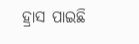ହ୍ରାସ ପାଇଛି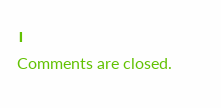।
Comments are closed.